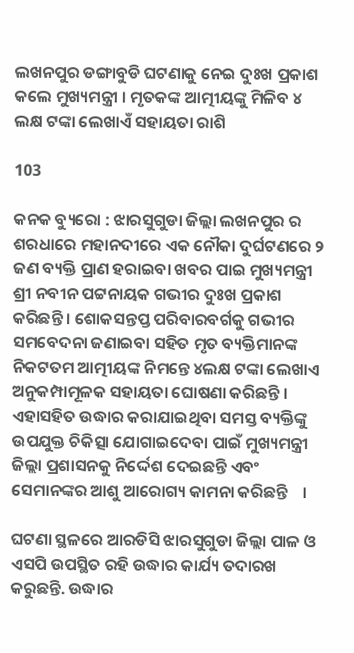ଲଖନପୁର ଡଙ୍ଗାବୁଡି ଘଟଣାକୁ ନେଇ ଦୁଃଖ ପ୍ରକାଶ କଲେ ମୁଖ୍ୟମନ୍ତ୍ରୀ । ମୃତକଙ୍କ ଆତ୍ମୀୟଙ୍କୁ ମିଳିବ ୪ ଲକ୍ଷ ଟଙ୍କା ଲେଖାଏଁ ସହାୟତା ରାଶି

103

କନକ ବ୍ୟୁରୋ : ଝାରସୁଗୁଡା ଜିଲ୍ଲା ଲଖନପୁର ର ଶରଧାରେ ମହାନଦୀରେ ଏକ ନୌକା ଦୁର୍ଘଟଣରେ ୨ ଜଣ ବ୍ୟକ୍ତି ପ୍ରାଣ ହରାଇବା ଖବର ପାଇ ମୁଖ୍ୟମନ୍ତ୍ରୀ ଶ୍ରୀ ନବୀନ ପଟ୍ଟନାୟକ ଗଭୀର ଦୁଃଖ ପ୍ରକାଶ କରିଛନ୍ତି । ଶୋକସନ୍ତପ୍ତ ପରିବାରବର୍ଗକୁ ଗଭୀର ସମବେଦନା ଜଣାଇବା ସହିତ ମୃତ ବ୍ୟକ୍ତିମାନଙ୍କ ନିକଟତମ ଆତ୍ମୀୟଙ୍କ ନିମନ୍ତେ ୪ଲକ୍ଷ ଟଙ୍କା ଲେଖାଏ ଅନୁକମ୍ପାମୂଳକ ସହାୟତା ଘୋଷଣା କରିଛନ୍ତି ।
ଏହାସହିତ ଉଦ୍ଧାର କରାଯାଇଥିବା ସମସ୍ତ ବ୍ୟକ୍ତିଙ୍କୁ ଉପଯୁକ୍ତ ଚିକିତ୍ସା ଯୋଗାଇଦେବା ପାଇଁ ମୁଖ୍ୟମନ୍ତ୍ରୀ ଜିଲ୍ଲା ପ୍ରଶାସନକୁ ନିର୍ଦ୍ଦେଶ ଦେଇଛନ୍ତି ଏବଂ ସେମାନଙ୍କର ଆଶୁ ଆରୋଗ୍ୟ କାମନା କରିଛନ୍ତି    ।

ଘଟଣା ସ୍ଥଳରେ ଆରଡିସି ଝାରସୁଗୁଡା ଜିଲ୍ଲା ପାଳ ଓ ଏସପି ଉପସ୍ଥିତ ରହି ଉଦ୍ଧାର କାର୍ଯ୍ୟ ତଦାରଖ କରୁଛନ୍ତି. ଉଦ୍ଧାର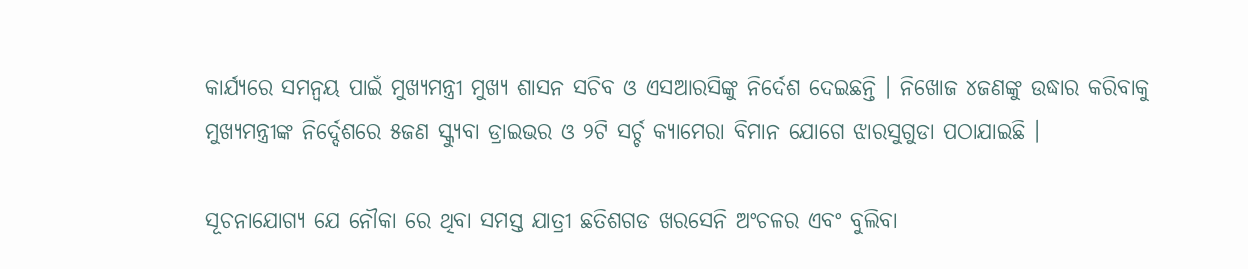କାର୍ଯ୍ୟରେ ସମନ୍ୱୟ ପାଇଁ ମୁଖ୍ୟମନ୍ତ୍ରୀ ମୁଖ୍ୟ ଶାସନ ସଚିବ ଓ ଏସଆରସିଙ୍କୁ ନିର୍ଦେଶ ଦେଇଛନ୍ତି । ନିଖୋଜ ୪ଜଣଙ୍କୁ ଉଦ୍ଧାର କରିବାକୁ ମୁଖ୍ୟମନ୍ତ୍ରୀଙ୍କ ନିର୍ଦ୍ଦେଶରେ ୫ଜଣ ସ୍କ୍ୟୁବା ଡ୍ରାଇଭର ଓ ୨ଟି ସର୍ଚ୍ଚ କ୍ୟାମେରା ବିମାନ ଯୋଗେ ଝାରସୁଗୁଡା ପଠାଯାଇଛି ।

ସୂଚନାଯୋଗ୍ୟ ଯେ ନୌକା ରେ ଥିବା ସମସ୍ତ ଯାତ୍ରୀ ଛତିଶଗଡ ଖରସେନି ଅଂଚଳର ଏବଂ ବୁଲିବା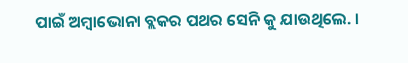ପାଇଁ ଅମ୍ବାଭୋନା ବ୍ଲକର ପଥର ସେନି କୁ ଯାଉଥିଲେ. ।